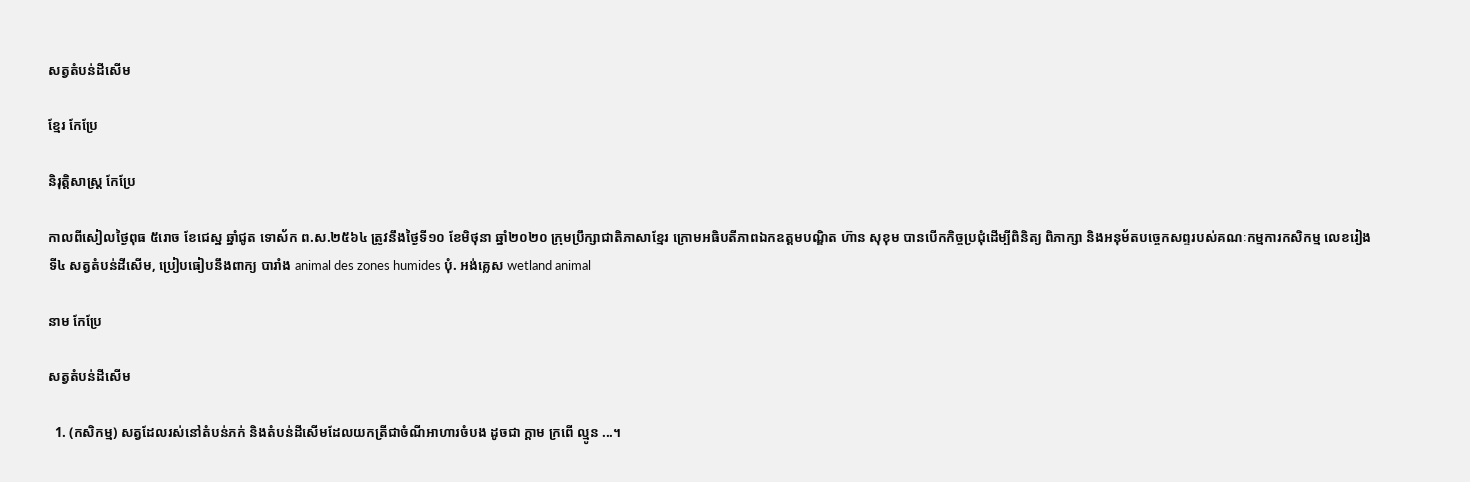សត្វតំបន់ដីសើម

ខ្មែរ កែប្រែ

និរុត្តិសាស្ត្រ កែប្រែ

កាលពីសៀលថ្ងៃពុធ ៥រោច ខែជេស្ឋ ឆ្នាំជូត ទោស័ក ព.ស.២៥៦៤ ត្រូវនឹងថ្ងៃទី១០ ខែមិថុនា ឆ្នាំ២០២០ ក្រុមប្រឹក្សាជាតិភាសាខ្មែរ ក្រោមអធិបតីភាពឯកឧត្តមបណ្ឌិត ហ៊ាន សុខុម បានបើកកិច្ចប្រជុំដើម្បីពិនិត្យ ពិភាក្សា និងអនុម័តបច្ចេកសព្ទរបស់គណៈកម្មការកសិកម្ម លេខរៀងទី៤ សត្វតំបន់ដីសើម, ប្រៀបធៀបនឹងពាក្យ បារាំង animal des zones humides បុំ. អង់គ្លេស wetland animal

នាម កែប្រែ

សត្វតំបន់ដីសើម

  1. (កសិកម្ម) សត្វដែលរស់នៅតំបន់ភក់ និងតំបន់ដីសើមដែលយកត្រីជាចំណីអាហារចំបង ដូចជា ក្ដាម ក្រពើ ល្មូន ...។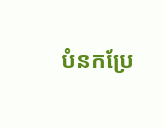បំនកប្រែ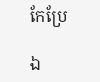កែប្រែ

ឯ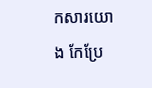កសារយោង កែប្រែ